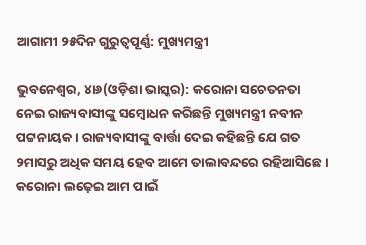ଆଗାମୀ ୨୫ଦିନ ଗୁରୁତ୍ୱପୂର୍ଣ୍ଣ: ମୁଖ୍ୟମନ୍ତ୍ରୀ

ଭୁବନେଶ୍ୱର, ୪ା୬(ଓଡ଼ିଶା ଭାସ୍କର): କରୋନା ସଚେତନତା ନେଇ ରାଜ୍ୟବାସୀଙ୍କୁ ସମ୍ବୋଧନ କରିଛନ୍ତି ମୁଖ୍ୟମନ୍ତ୍ରୀ ନବୀନ ପଟ୍ଟନାୟକ । ରାଜ୍ୟବାସୀଙ୍କୁ ବାର୍ତ୍ତା ଦେଇ କହିଛନ୍ତି ଯେ ଗତ ୨ମାସରୁ ଅଧିକ ସମୟ ହେବ ଆମେ ତାଲାବନ୍ଦରେ ରହିଆସିଛେ । କରୋନା ଲଢ଼େଇ ଆମ ପାଇଁ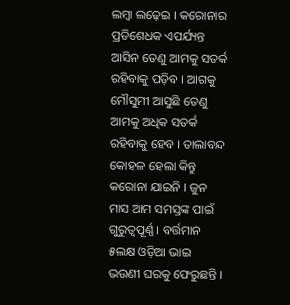ଲମ୍ବା ଲଢ଼େଇ । କରୋନାର ପ୍ରତିଶେଧକ ଏପର୍ଯ୍ୟନ୍ତ ଆସିନ ତେଣୁ ଆମକୁ ସତର୍କ ରହିବାକୁ ପଡ଼ିବ । ଆଗକୁ ମୌସୁମୀ ଆସୁଛି ତେଣୁ ଆମକୁ ଅଧିକ ସତର୍କ ରହିବାକୁ ହେବ । ତାଲାବନ୍ଦ କୋହଳ ହେଲା କିନ୍ତୁ କରୋନା ଯାଇନି । ଜୁନ ମାସ ଆମ ସମସ୍ତଙ୍କ ପାଇଁ ଗୁରୁତ୍ୱପୂର୍ଣ୍ଣ । ବର୍ତ୍ତମାନ ୫ଲକ୍ଷ ଓଡ଼ିଆ ଭାଇ ଭଉଣୀ ଘରକୁ ଫେରୁଛନ୍ତି ।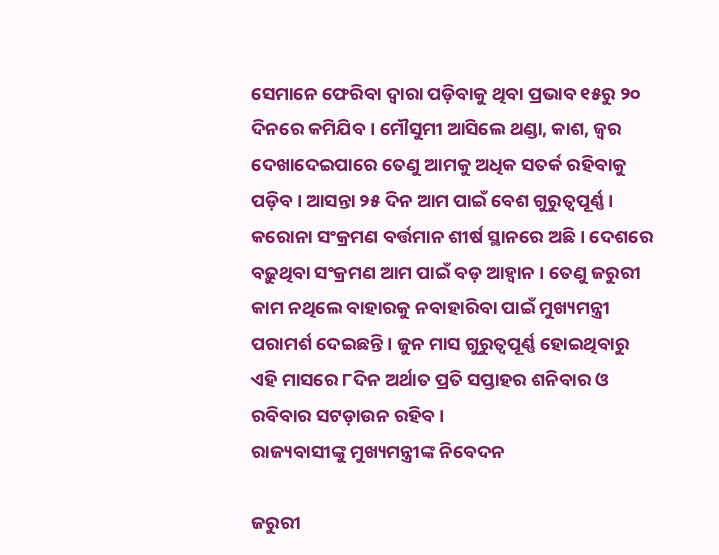ସେମାନେ ଫେରିବା ଦ୍ୱାରା ପଡ଼ିବାକୁ ଥିବା ପ୍ରଭାବ ୧୫ରୁ ୨୦ ଦିନରେ କମିଯିବ । ମୌସୁମୀ ଆସିଲେ ଥଣ୍ଡା, କାଶ, ଜ୍ୱର ଦେଖାଦେଇପାରେ ତେଣୁ ଆମକୁ ଅଧିକ ସତର୍କ ରହିବାକୁ ପଡ଼ିବ । ଆସନ୍ତା ୨୫ ଦିନ ଆମ ପାଇଁ ବେଶ ଗୁରୁତ୍ୱପୂର୍ଣ୍ଣ । କରୋନା ସଂକ୍ରମଣ ବର୍ତ୍ତମାନ ଶୀର୍ଷ ସ୍ଥାନରେ ଅଛି । ଦେଶରେ ବଢ଼ୁଥିବା ସଂକ୍ରମଣ ଆମ ପାଇଁ ବଡ଼ ଆହ୍ୱାନ । ତେଣୁ ଜରୁରୀ କାମ ନଥିଲେ ବାହାରକୁ ନବାହାରିବା ପାଇଁ ମୁଖ୍ୟମନ୍ତ୍ରୀ ପରାମର୍ଶ ଦେଇଛନ୍ତି । ଜୁନ ମାସ ଗୁରୁତ୍ୱପୂର୍ଣ୍ଣ ହୋଇଥିବାରୁ ଏହି ମାସରେ ୮ଦିନ ଅର୍ଥାତ ପ୍ରତି ସପ୍ତାହର ଶନିବାର ଓ ରବିବାର ସଟଡ଼ାଉନ ରହିବ ।
ରାଜ୍ୟବାସୀଙ୍କୁ ମୁଖ୍ୟମନ୍ତ୍ରୀଙ୍କ ନିବେଦନ

ଜରୁରୀ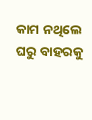କାମ ନଥିଲେ ଘରୁ ବାହରକୁ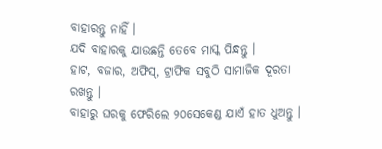ବାହାରନ୍ତୁ ନାହିଁ ।
ଯଦି ବାହାରକୁ ଯାଉଛନ୍ତି ତେବେ ମାସ୍କ ପିନ୍ଧନ୍ତୁ ।
ହାଟ, ବଜାର, ଅଫିସ୍, ଟ୍ରାଫିକ ସବୁଠି ସାମାଜିକ ଦୂରତା ରଖନ୍ତୁ ।
ବାହାରୁ ଘରକୁ ଫେରିଲେ ୨୦ସେକେଣ୍ଡ ଯାଏଁ ହାତ ଧୁଅନ୍ତୁ ।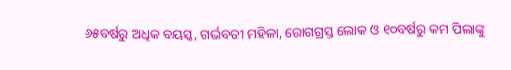୬୫ବର୍ଷରୁ ଅଧିକ ବୟସ୍କ, ଗର୍ଭବତୀ ମହିଳା, ରୋଗଗ୍ରସ୍ତ ଲୋକ ଓ ୧୦ବର୍ଷରୁ କମ ପିଲାଙ୍କୁ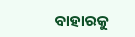ବାହାରକୁ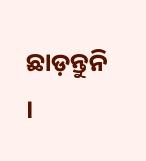ଛାଡ଼ନ୍ତୁନି ।